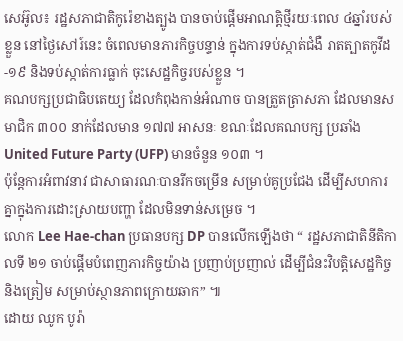សេអ៊ូល៖ រដ្ឋសភាជាតិកូរ៉េខាងត្បូង បានចាប់ផ្តើមអាណត្តិថ្មីរយៈពេល ៤ឆ្នាំរបស់ខ្លួន នៅថ្ងៃសៅរ៍នេះ ចំពេលមានភារកិច្ចបន្ទាន់ ក្នុងការទប់ស្កាត់ជំងឺ រាតត្បាតកូវីដ-១៩ និងទប់ស្កាត់ការធ្លាក់ ចុះសេដ្ឋកិច្ចរបស់ខ្លួន ។
គណបក្សប្រជាធិបតេយ្យ ដែលកំពុងកាន់អំណាច បានត្រួតត្រាសភា ដែលមានសមាជិក ៣០០ នាក់ដែលមាន ១៧៧ អាសនៈ ខណៈដែលគណបក្ស ប្រឆាំង United Future Party (UFP) មានចំនួន ១០៣ ។
ប៉ុន្តែការអំពាវនាវ ជាសាធារណៈបានរីកចម្រើន សម្រាប់គូប្រជែង ដើម្បីសហការគ្នាក្នុងការដោះស្រាយបញ្ហា ដែលមិនទាន់សម្រេច ។
លោក Lee Hae-chan ប្រធានបក្ស DP បានលើកឡើងថា “ រដ្ឋសភាជាតិនីតិកាលទី ២១ ចាប់ផ្តើមបំពេញភារកិច្ចយ៉ាង ប្រញាប់ប្រញាល់ ដើម្បីជំនះវិបត្តិសេដ្ឋកិច្ច និងត្រៀម សម្រាប់ស្ថានភាពក្រោយឆាក” ៕
ដោយ ឈូក បូរ៉ា